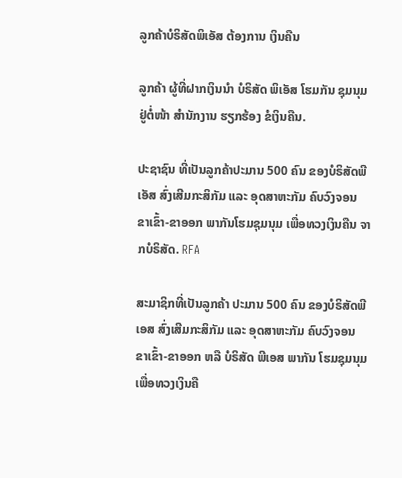ລູກຄ້າບໍຣິສັດພິເອັສ ຕ້ອງການ ເງິນຄືນ

ລູກຄ້າ ຜູ້ທີ່ຝາກເງິນນໍາ ບໍຣິສັດ ພິເອັສ ໂຮມກັນ ຊຸມນຸມ ຢູ່ຕໍ່ໜ້າ ສໍານັກງານ ຮຽກຮ້ອງ ຂໍເງິນຄືນ.

ປະຊາຊົນ ທີ່ເປັນລູກຄ້າປະມານ 500 ຄົນ ຂອງບໍຣິສັດພີເອັສ ສົ່ງເສີມກະສິກັມ ແລະ ອຸດສາຫະກັມ ຄົບວົງຈອນ ຂາເຂົ້າ-ຂາອອກ ພາກັນໂຮມຊຸມນຸມ ເພື່ອທວງເງິນຄືນ ຈາກບໍຣິສັດ. RFA

ສະມາຊິກທີ່ເປັນລູກຄ້າ ປະມານ 500 ຄົນ ຂອງບໍຣິສັດພີເອສ ສົ່ງເສີມກະສິກັມ ແລະ ອຸດສາຫະກັມ ຄົບວົງຈອນ ຂາເຂົ້າ-ຂາອອກ ຫລື ບໍຣິສັດ ພີເອສ ພາກັນ ໂຮມຊຸມນຸມ ເພື່ອທວງເງິນຄື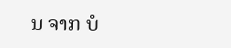ນ ຈາກ ບໍ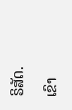ຣິສັດ.

ເຂົາ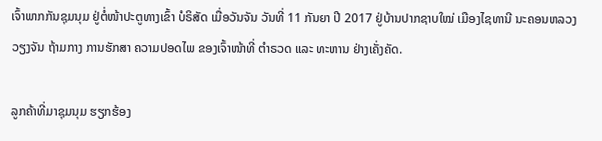ເຈົ້າພາກກັນຊຸມນຸມ ຢູ່ຕໍ່ໜ້າປະຕູທາງເຂົ້າ ບໍຣິສັດ ເມື່ອວັນຈັນ ວັນທີ່ 11 ກັນຍາ ປີ 2017 ຢູ່ບ້ານປາກຊາບໃໝ່ ເມືອງໄຊທານີ ນະຄອນຫລວງ ວຽງຈັນ ຖ້າມກາງ ການຮັກສາ ຄວາມປອດໄພ ຂອງເຈົ້າໜ້າທີ່ ຕຳຣວດ ແລະ ທະຫານ ຢ່າງເຄັ່ງຄັດ.

ລູກຄ້າທີ່ມາຊຸມນຸມ ຮຽກຮ້ອງ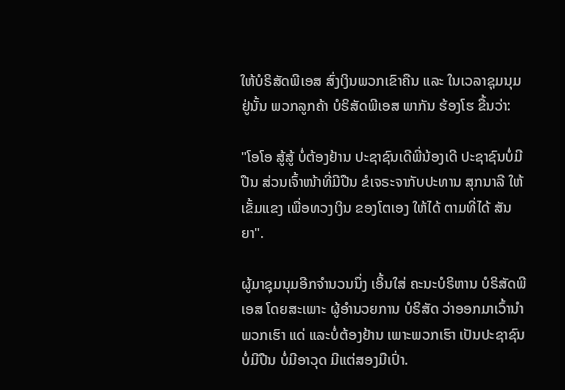ໃຫ້ບໍຣິສັດພີເອສ ສົ່ງເງິນພວກເຂົາຄືນ ແລະ ໃນເວລາຊຸມນຸມ ຢູ່ນັ້ນ ພວກລູກຄ້າ ບໍຣິສັດພີເອສ ພາກັນ ຮ້ອງໂຮ ຂື້ນວ່າ:

"ໂອໂອ ສູ້ສູ້ ບໍ່ຕ້ອງຢ້ານ ປະຊາຊົນເດີພີ່ນ້ອງເດີ ປະຊາຊົນບໍ່ມີປືນ ສ່ວນເຈົ້າໜ້າທີ່ມີປືນ ຂໍເຈຣະຈາກັບປະທານ ສຸກນາລີ ໃຫ້ເຂັ້ມແຂງ ເພື່ອທວງເງິນ ຂອງໂຕເອງ ໃຫ້ໄດ້ ຕາມທີ່ໄດ້ ສັນຍາ".

ຜູ້ມາຊຸມນຸມອີກຈຳນວນນຶ່ງ ເອິ້ນໃສ່ ຄະນະບໍຣິຫານ ບໍຣິສັດພີເອສ ໂດຍສະເພາະ ຜູ້ອຳນວຍການ ບໍຣິສັດ ວ່າອອກມາເວົ້ານຳ ພວກເຮົາ ແດ່ ແລະບໍ່ຕ້ອງຢ້ານ ເພາະພວກເຮົາ ເປັນປະຊາຊົນ ບໍ່ມີປືນ ບໍ່ມີອາວຸດ ມີແຕ່ສອງມືເປົ່າ.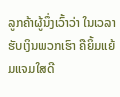ລູກຄ້າຜູ້ນຶ່ງເວົ້າວ່າ ໃນເວລາຮັບເງິນພວກເຮົາ ຄືຍິ້ມແຍ້ມແຈມໃສດີ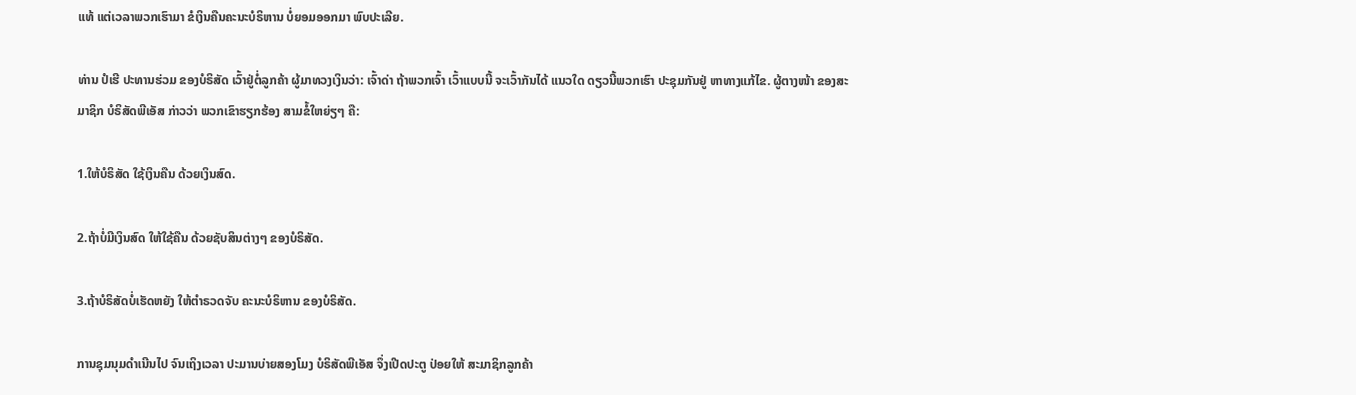ແທ້ ແຕ່ເວລາພວກເຮົາມາ ຂໍເງິນຄືນຄະນະບໍຣິຫານ ບໍ່ຍອມອອກມາ ພົບປະເລີຍ.

ທ່ານ ປໍເຮີ ປະທານຮ່ວມ ຂອງບໍຣິສັດ ເວົ້າຢູ່ຕໍ່ລູກຄ້າ ຜູ້ມາທວງເງິນວ່າ: ເຈົ້າດ່າ ຖ້າພວກເຈົ້າ ເວົ້າແບບນີ້ ຈະເວົ້າກັນໄດ້ ແນວໃດ ດຽວນີ້ພວກເຮົາ ປະຊຸມກັນຢູ່ ຫາທາງແກ້ໄຂ. ຜູ້ຕາງໜ້າ ຂອງສະມາຊິກ ບໍຣິສັດພີເອັສ ກ່າວວ່າ ພວກເຂົາຮຽກຮ້ອງ ສາມຂໍ້ໃຫຍ່ຽໆ ຄື:

1.ໃຫ້ບໍຣິສັດ ໃຊ້ເງິນຄືນ ດ້ວຍເງິນສົດ.

2.ຖ້າບໍ່ມີເງິນສົດ ໃຫ້ໃຊ້ຄືນ ດ້ວຍຊັບສິນຕ່າງໆ ຂອງບໍຣິສັດ.

3.ຖ້າບໍຣິສັດບໍ່ເຮັດຫຍັງ ໃຫ້ຕຳຣວດຈັບ ຄະນະບໍຣິຫານ ຂອງບໍຣິສັດ.

ການຊຸມນຸມດຳເນີນໄປ ຈົນເຖິງເວລາ ປະມານບ່າຍສອງໂມງ ບໍຣິສັດພີເອັສ ຈຶ່ງເປີດປະຕູ ປ່ອຍໃຫ້ ສະມາຊິກລູກຄ້າ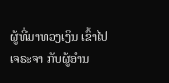ຜູ້ທີ່ມາທວງເງິນ ເຂົ້າໄປເຈຣະຈາ ກັບຜູ້ອຳນ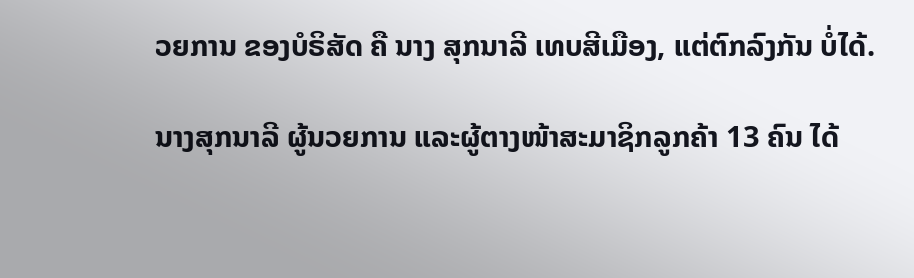ວຍການ ຂອງບໍຣິສັດ ຄື ນາງ ສຸກນາລີ ເທບສີເມືອງ, ແຕ່ຕົກລົງກັນ ບໍ່ໄດ້.

ນາງສຸກນາລີ ຜູ້ນວຍການ ແລະຜູ້ຕາງໜ້າສະມາຊິກລູກຄ້າ 13 ຄົນ ໄດ້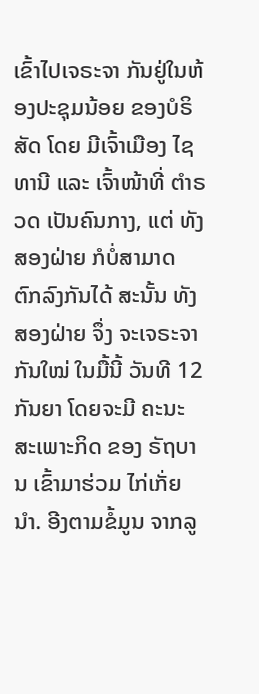ເຂົ້າໄປເຈຣະຈາ ກັນຢູ່ໃນຫ້ອງປະຊຸມນ້ອຍ ຂອງບໍຣິສັດ ໂດຍ ມີເຈົ້າເມືອງ ໄຊທານີ ແລະ ເຈົ້າໜ້າທີ່ ຕຳຣວດ ເປັນຄົນກາງ, ແຕ່ ທັງສອງຝ່າຍ ກໍບໍ່ສາມາດ ຕົກລົງກັນໄດ້ ສະນັ້ນ ທັງສອງຝ່າຍ ຈຶ່ງ ຈະເຈຣະຈາ ກັນໃໝ່ ໃນມື້ນີ້ ວັນທີ 12 ກັນຍາ ໂດຍຈະມີ ຄະນະ ສະເພາະກິດ ຂອງ ຣັຖບານ ເຂົ້າມາຮ່ວມ ໄກ່ເກັ່ຍນຳ. ອີງຕາມຂໍ້ມູນ ຈາກລູ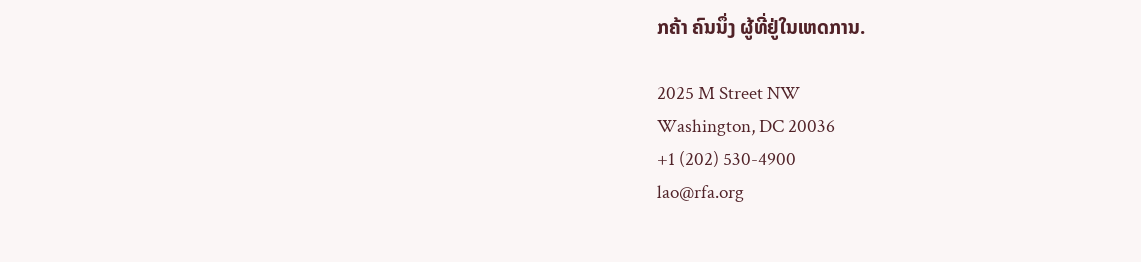ກຄ້າ ຄົນນຶ່ງ ຜູ້ທີ່ຢູ່ໃນເຫດການ.

2025 M Street NW
Washington, DC 20036
+1 (202) 530-4900
lao@rfa.org